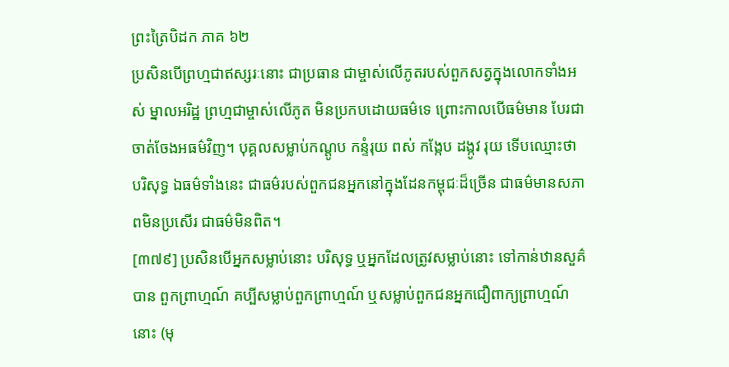ព្រះត្រៃបិដក ភាគ ៦២
ប្រសិនបើព្រហ្មជាឥស្សរៈនោះ ជាប្រធាន ជាម្ចាស់លើភូតរបស់ពួកសត្វក្នុងលោកទាំងអស់ ម្នាលអរិដ្ឋ ព្រហ្មជាម្ចាស់លើភូត មិនប្រកបដោយធម៌ទេ ព្រោះកាលបើធម៌មាន បែរជាចាត់ចែងអធម៌វិញ។ បុគ្គលសម្លាប់កណ្តូប កន្ទំរុយ ពស់ កង្កែប ដង្កូវ រុយ ទើបឈ្មោះថា បរិសុទ្ធ ឯធម៌ទាំងនេះ ជាធម៌របស់ពួកជនអ្នកនៅក្នុងដែនកម្ពុជៈដ៏ច្រើន ជាធម៌មានសភាពមិនប្រសើរ ជាធម៌មិនពិត។
[៣៧៩] ប្រសិនបើអ្នកសម្លាប់នោះ បរិសុទ្ធ ឬអ្នកដែលត្រូវសម្លាប់នោះ ទៅកាន់ឋានសួគ៌បាន ពួកព្រាហ្មណ៍ គប្បីសម្លាប់ពួកព្រាហ្មណ៍ ឬសម្លាប់ពួកជនអ្នកជឿពាក្យព្រាហ្មណ៍នោះ (មុ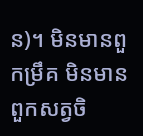ន)។ មិនមានពួកម្រឹគ មិនមានពួកសត្វចិ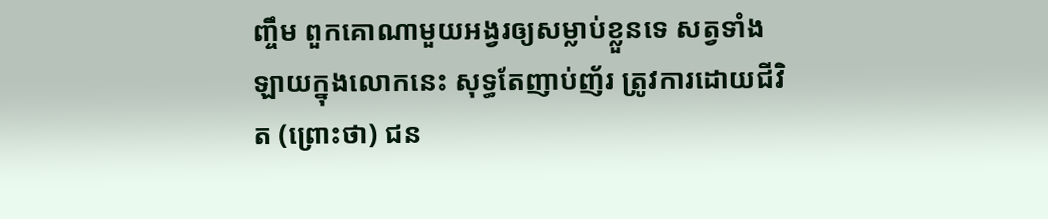ញ្ចឹម ពួកគោណាមួយអង្វរឲ្យសម្លាប់ខ្លួនទេ សត្វទាំងឡាយក្នុងលោកនេះ សុទ្ធតែញាប់ញ័រ ត្រូវការដោយជីវិត (ព្រោះថា) ជន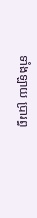ទាំងឡាយ ប្រារព្ធ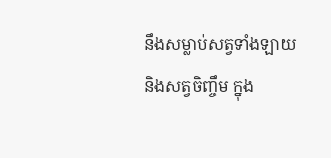នឹងសម្លាប់សត្វទាំងឡាយ និងសត្វចិញ្ចឹម ក្នុង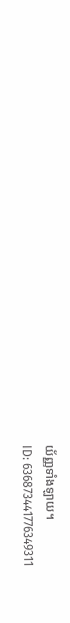យ័ញ្ញទាំងឡាយ។
ID: 636873441776349311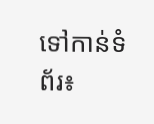ទៅកាន់ទំព័រ៖